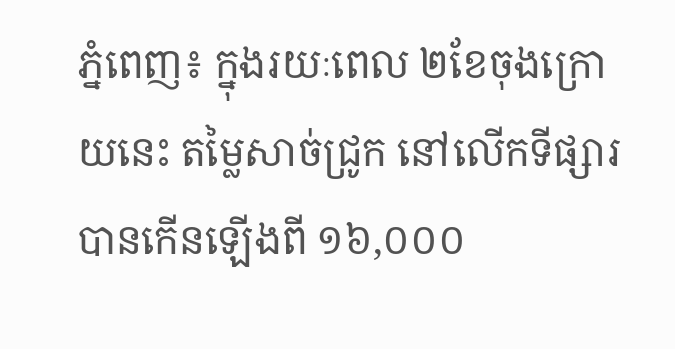ភ្នំពេញ៖ ក្នុងរយៈពេល ២ខែចុងក្រោយនេះ តម្លៃសាច់ជ្រូក នៅលើកទីផ្សារ បានកើនឡើងពី ១៦,០០០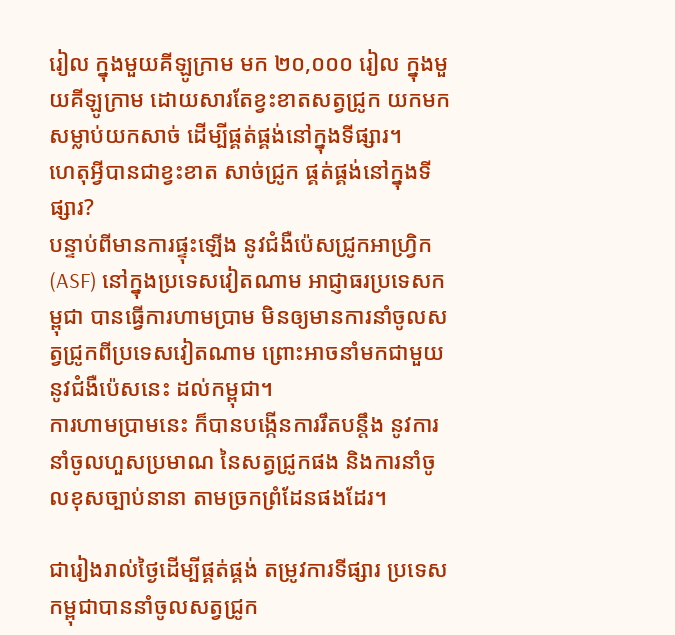រៀល ក្នុងមួយគីឡូក្រាម មក ២០,០០០ រៀល ក្នុងមួយគីឡូក្រាម ដោយសារតែខ្វះខាតសត្វជ្រូក យកមកសម្លាប់យកសាច់ ដើម្បីផ្គត់ផ្គង់នៅក្នុងទីផ្សារ។
ហេតុអ្វីបានជាខ្វះខាត សាច់ជ្រូក ផ្គត់ផ្គង់នៅក្នុងទីផ្សារ?
បន្ទាប់ពីមានការផ្ទុះឡើង នូវជំងឺប៉េសជ្រូកអាហ្វ្រិក (ASF) នៅក្នុងប្រទេសវៀតណាម អាជ្ញាធរប្រទេសកម្ពុជា បានធ្វើការហាមប្រាម មិនឲ្យមានការនាំចូលសត្វជ្រូកពីប្រទេសវៀតណាម ព្រោះអាចនាំមកជាមួយនូវជំងឺប៉េសនេះ ដល់កម្ពុជា។
ការហាមប្រាមនេះ ក៏បានបង្កើនការរឹតបន្ដឹង នូវការនាំចូលហួសប្រមាណ នៃសត្វជ្រូកផង និងការនាំចូលខុសច្បាប់នានា តាមច្រកព្រំដែនផងដែរ។

ជារៀងរាល់ថ្ងៃដើម្បីផ្គត់ផ្គង់ តម្រូវការទីផ្សារ ប្រទេសកម្ពុជាបាននាំចូលសត្វជ្រូក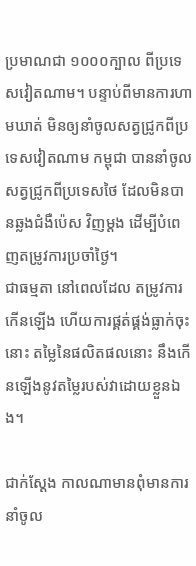ប្រមាណជា ១០០០ក្បាល ពីប្រទេសវៀតណាម។ បន្ទាប់ពីមានការហាមឃាត់ មិនឲ្យនាំចូលសត្វជ្រូកពីប្រទេសវៀតណាម កម្ពុជា បាននាំចូលសត្វជ្រូកពីប្រទេសថៃ ដែលមិនបានឆ្លងជំងឺប៉េស វិញម្ដង ដើម្បីបំពេញតម្រូវការប្រចាំថ្ងៃ។
ជាធម្មតា នៅពេលដែល តម្រូវការកើនឡើង ហើយការផ្គត់ផ្គង់ធ្លាក់ចុះនោះ តម្លៃនៃផលិតផលនោះ នឹងកើនឡើងនូវតម្លៃរបស់វាដោយខ្លួនឯង។

ជាក់ស្ដែង កាលណាមានពុំមានការនាំចូល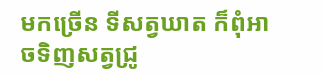មកច្រើន ទីសត្វឃាត ក៏ពុំអាចទិញសត្វជ្រូ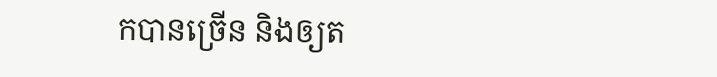កបានច្រើន និងឲ្យត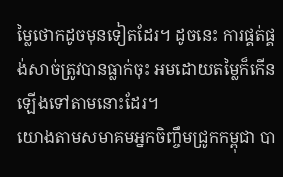ម្លៃថោកដូចមុនទៀតដែរ។ ដូចនេះ ការផ្គត់ផ្គង់សាច់ត្រូវបានធ្លាក់ចុះ អមដោយតម្លៃក៏កើនឡើងទៅតាមនោះដែរ។
យោងតាមសមាគមអ្នកចិញ្ចឹមជ្រូកកម្ពុជា បា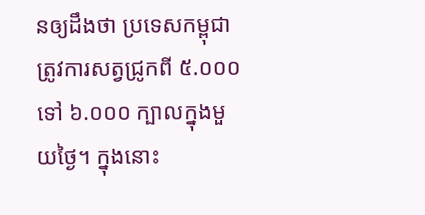នឲ្យដឹងថា ប្រទេសកម្ពុជា ត្រូវការសត្វជ្រូកពី ៥.០០០ ទៅ ៦.០០០ ក្បាលក្នុងមួយថ្ងៃ។ ក្នុងនោះ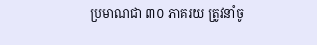ប្រមាណជា ៣០ ភាគរយ ត្រូវនាំចូ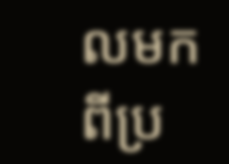លមកពីប្រ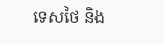ទេសថៃ និង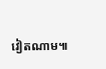វៀតណាម៕